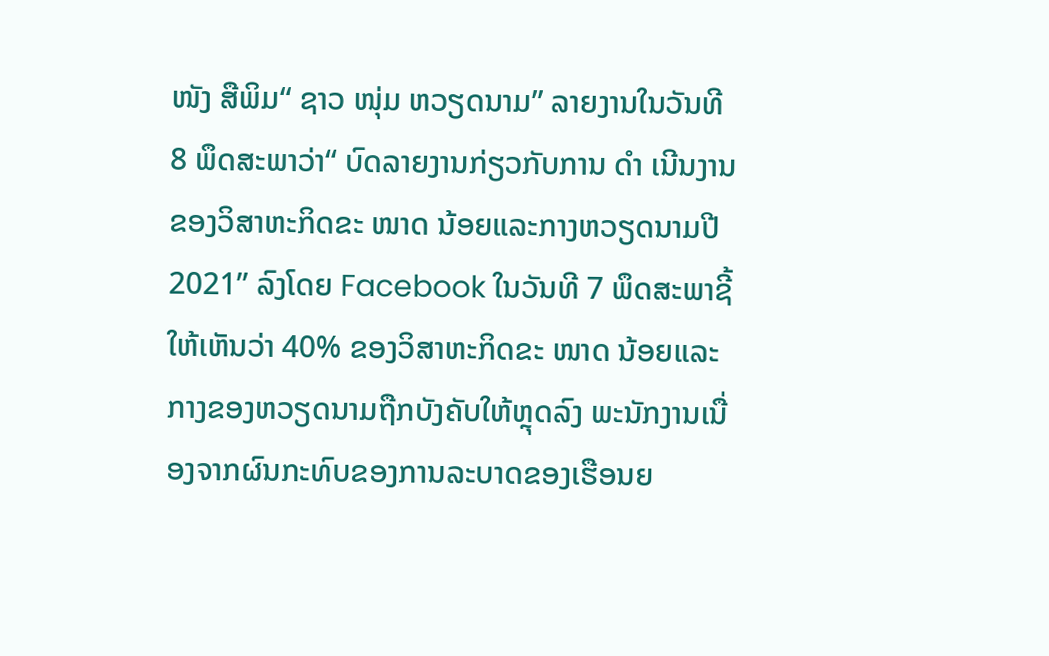ໜັງ ສືພິມ“ ຊາວ ໜຸ່ມ ຫວຽດນາມ” ລາຍງານໃນວັນທີ 8 ພຶດສະພາວ່າ“ ບົດລາຍງານກ່ຽວກັບການ ດຳ ເນີນງານຂອງວິສາຫະກິດຂະ ໜາດ ນ້ອຍແລະກາງຫວຽດນາມປີ 2021” ລົງໂດຍ Facebook ໃນວັນທີ 7 ພຶດສະພາຊີ້ໃຫ້ເຫັນວ່າ 40% ຂອງວິສາຫະກິດຂະ ໜາດ ນ້ອຍແລະກາງຂອງຫວຽດນາມຖືກບັງຄັບໃຫ້ຫຼຸດລົງ ພະນັກງານເນື່ອງຈາກຜົນກະທົບຂອງການລະບາດຂອງເຮືອນຍ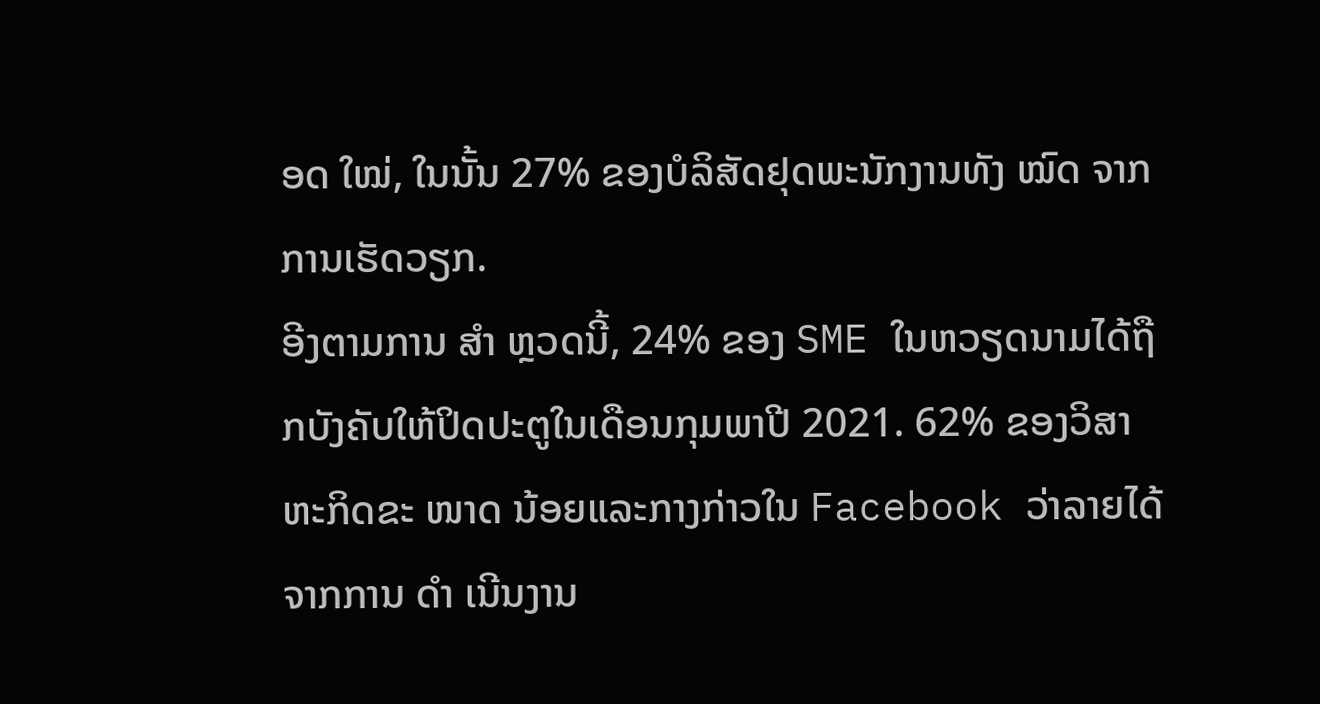ອດ ໃໝ່, ໃນນັ້ນ 27% ຂອງບໍລິສັດຢຸດພະນັກງານທັງ ໝົດ ຈາກການເຮັດວຽກ.
ອີງຕາມການ ສຳ ຫຼວດນີ້, 24% ຂອງ SME ໃນຫວຽດນາມໄດ້ຖືກບັງຄັບໃຫ້ປິດປະຕູໃນເດືອນກຸມພາປີ 2021. 62% ຂອງວິສາຫະກິດຂະ ໜາດ ນ້ອຍແລະກາງກ່າວໃນ Facebook ວ່າລາຍໄດ້ຈາກການ ດຳ ເນີນງານ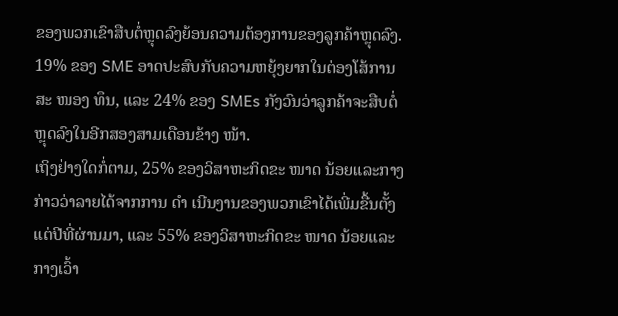ຂອງພວກເຂົາສືບຕໍ່ຫຼຸດລົງຍ້ອນຄວາມຕ້ອງການຂອງລູກຄ້າຫຼຸດລົງ. 19% ຂອງ SME ອາດປະສົບກັບຄວາມຫຍຸ້ງຍາກໃນຕ່ອງໂສ້ການສະ ໜອງ ທຶນ, ແລະ 24% ຂອງ SMEs ກັງວົນວ່າລູກຄ້າຈະສືບຕໍ່ຫຼຸດລົງໃນອີກສອງສາມເດືອນຂ້າງ ໜ້າ.
ເຖິງຢ່າງໃດກໍ່ຕາມ, 25% ຂອງວິສາຫະກິດຂະ ໜາດ ນ້ອຍແລະກາງກ່າວວ່າລາຍໄດ້ຈາກການ ດຳ ເນີນງານຂອງພວກເຂົາໄດ້ເພີ່ມຂື້ນຕັ້ງແຕ່ປີທີ່ຜ່ານມາ, ແລະ 55% ຂອງວິສາຫະກິດຂະ ໜາດ ນ້ອຍແລະກາງເວົ້າ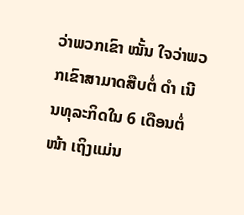ວ່າພວກເຂົາ ໝັ້ນ ໃຈວ່າພວກເຂົາສາມາດສືບຕໍ່ ດຳ ເນີນທຸລະກິດໃນ 6 ເດືອນຕໍ່ ໜ້າ ເຖິງແມ່ນ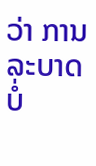ວ່າ ການລະບາດບໍ່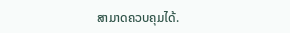ສາມາດຄວບຄຸມໄດ້.